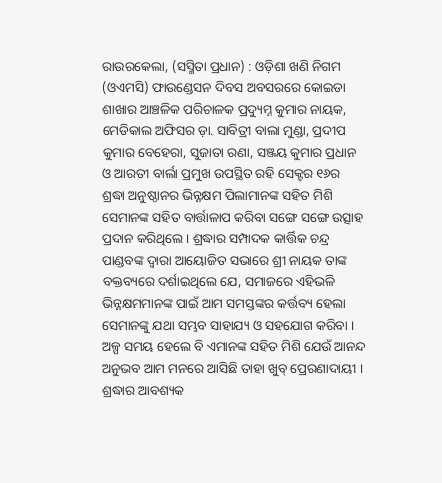ରାଉରକେଲା, (ସସ୍ମିତା ପ୍ରଧାନ) : ଓଡ଼ିଶା ଖଣି ନିଗମ (ଓଏମସି) ଫାଉଣ୍ଡେସନ ଦିବସ ଅବସରରେ କୋଇଡା ଶାଖାର ଆଞ୍ଚଳିକ ପରିଚାଳକ ପ୍ରଦ୍ୟୁମ୍ନ କୁମାର ନାୟକ, ମେଡିକାଲ ଅଫିସର ଡ଼ା. ସାବିତ୍ରୀ ବାଲା ମୁଣ୍ଡା, ପ୍ରଦୀପ କୁମାର ବେହେରା, ସୁଜାତା ରଣା, ସଞ୍ଜୟ କୁମାର ପ୍ରଧାନ ଓ ଆରତୀ ବାର୍ଲା ପ୍ରମୁଖ ଉପସ୍ଥିତ ରହି ସେକ୍ଟର ୧୬ର ଶ୍ରଦ୍ଧା ଅନୁଷ୍ଠାନର ଭିନ୍ନକ୍ଷମ ପିଲାମାନଙ୍କ ସହିତ ମିଶି ସେମାନଙ୍କ ସହିତ ବାର୍ତ୍ତାଳାପ କରିବା ସଙ୍ଗେ ସଙ୍ଗେ ଉତ୍ସାହ ପ୍ରଦାନ କରିଥିଲେ । ଶ୍ରଦ୍ଧାର ସମ୍ପାଦକ କାର୍ତ୍ତିକ ଚନ୍ଦ୍ର ପାଣ୍ଡବଙ୍କ ଦ୍ଵାରା ଆୟୋଜିତ ସଭାରେ ଶ୍ରୀ ନାୟକ ତାଙ୍କ ବକ୍ତବ୍ୟରେ ଦର୍ଶାଇଥିଲେ ଯେ, ସମାଜରେ ଏହିଭଳି ଭିନ୍ନକ୍ଷମମାନଙ୍କ ପାଇଁ ଆମ ସମସ୍ତଙ୍କର କର୍ତ୍ତବ୍ୟ ହେଲା ସେମାନଙ୍କୁ ଯଥା ସମ୍ଭବ ସାହାଯ୍ୟ ଓ ସହଯୋଗ କରିବା । ଅଳ୍ପ ସମୟ ହେଲେ ବି ଏମାନଙ୍କ ସହିତ ମିଶି ଯେଉଁ ଆନନ୍ଦ ଅନୁଭବ ଆମ ମନରେ ଆସିଛି ତାହା ଖୁବ୍ ପ୍ରେରଣାଦାୟୀ । ଶ୍ରଦ୍ଧାର ଆବଶ୍ୟକ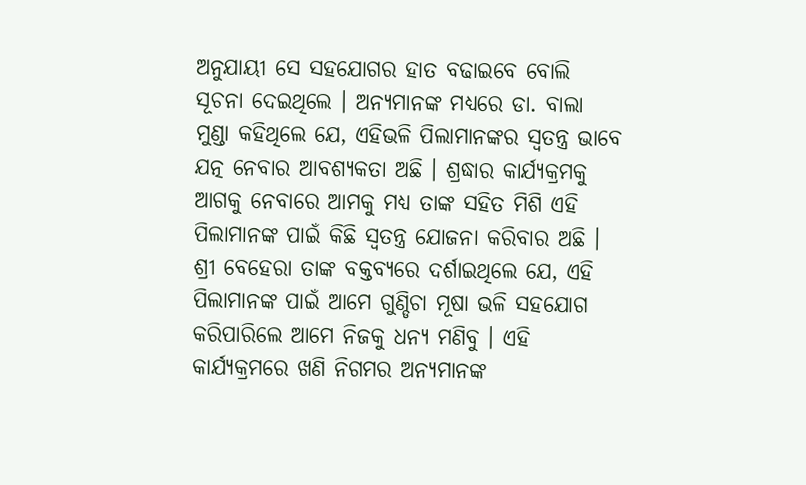ଅନୁଯାୟୀ ସେ ସହଯୋଗର ହାତ ବଢାଇବେ ବୋଲି ସୂଚନା ଦେଇଥିଲେ । ଅନ୍ୟମାନଙ୍କ ମଧ୍ୟରେ ଡା. ବାଲା ମୁଣ୍ଡା କହିଥିଲେ ଯେ, ଏହିଭଳି ପିଲାମାନଙ୍କର ସ୍ଵତନ୍ତ୍ର ଭାବେ ଯତ୍ନ ନେବାର ଆବଶ୍ୟକତା ଅଛି । ଶ୍ରଦ୍ଧାର କାର୍ଯ୍ୟକ୍ରମକୁ ଆଗକୁ ନେବାରେ ଆମକୁ ମଧ୍ୟ ତାଙ୍କ ସହିତ ମିଶି ଏହି ପିଲାମାନଙ୍କ ପାଇଁ କିଛି ସ୍ୱତନ୍ତ୍ର ଯୋଜନା କରିବାର ଅଛି । ଶ୍ରୀ ବେହେରା ତାଙ୍କ ବକ୍ତବ୍ୟରେ ଦର୍ଶାଇଥିଲେ ଯେ, ଏହି ପିଲାମାନଙ୍କ ପାଇଁ ଆମେ ଗୁଣ୍ଡିଚା ମୂଷା ଭଳି ସହଯୋଗ କରିପାରିଲେ ଆମେ ନିଜକୁ ଧନ୍ୟ ମଣିବୁ । ଏହି କାର୍ଯ୍ୟକ୍ରମରେ ଖଣି ନିଗମର ଅନ୍ୟମାନଙ୍କ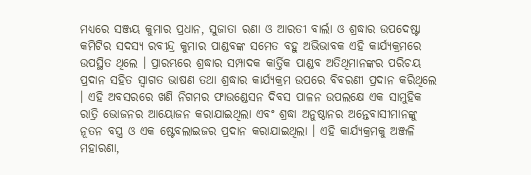ମଧ୍ୟରେ ସଞ୍ଜୟ କୁମାର ପ୍ରଧାନ, ସୁଜାତା ରଣା ଓ ଆରତୀ ବାର୍ଲା ଓ ଶ୍ରଦ୍ଧାର ଉପଦେଷ୍ଟା କମିଟିର ସଦସ୍ୟ ରବୀନ୍ଦ୍ର କୁମାର ପାଣ୍ଡବଙ୍କ ସମେତ ବହୁ ଅଭିଭାବକ ଏହି କାର୍ଯ୍ୟକ୍ରମରେ ଉପସ୍ଥିତ ଥିଲେ । ପ୍ରାରମ୍ଭରେ ଶ୍ରଦ୍ଧାର ସମ୍ପାଦକ କାର୍ତ୍ତିକ ପାଣ୍ଡବ ଅତିଥିମାନଙ୍କର ପରିଚୟ ପ୍ରଦାନ ସହିତ ସ୍ଵାଗତ ଭାଷଣ ତଥା ଶ୍ରଦ୍ଧାର କାର୍ଯ୍ୟକ୍ରମ ଉପରେ ବିବରଣୀ ପ୍ରଦାନ କରିଥିଲେ । ଏହି ଅବସରରେ ଖଣି ନିଗମର ଫାଉଣ୍ଡେସନ ଦିବସ ପାଳନ ଉପଲକ୍ଷେ ଏକ ସାମୁହିକ ରାତ୍ରି ଭୋଜନର ଆୟୋଜନ କରାଯାଇଥିଲା ଏବଂ ଶ୍ରଦ୍ଧା ଅନୁଷ୍ଠାନର ଅନ୍ତେବାସୀମାନଙ୍କୁ ନୂତନ ବସ୍ତ୍ର ଓ ଏକ ଷ୍ଟେବଲାଇଜର ପ୍ରଦାନ କରାଯାଇଥିଲା । ଏହି କାର୍ଯ୍ୟକ୍ରମକୁ ଅଞ୍ଜଳି ମହାରଣା,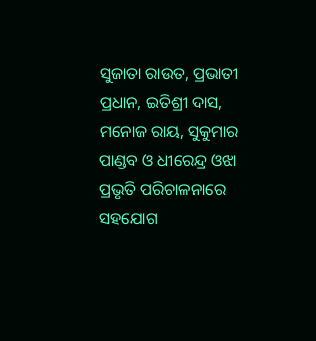ସୁଜାତା ରାଉତ, ପ୍ରଭାତୀ ପ୍ରଧାନ, ଇତିଶ୍ରୀ ଦାସ, ମନୋଜ ରାୟ, ସୁକୁମାର ପାଣ୍ଡବ ଓ ଧୀରେନ୍ଦ୍ର ଓଝା ପ୍ରଭୃତି ପରିଚାଳନାରେ ସହଯୋଗ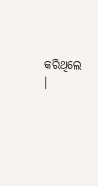କରିଥିଲେ ।